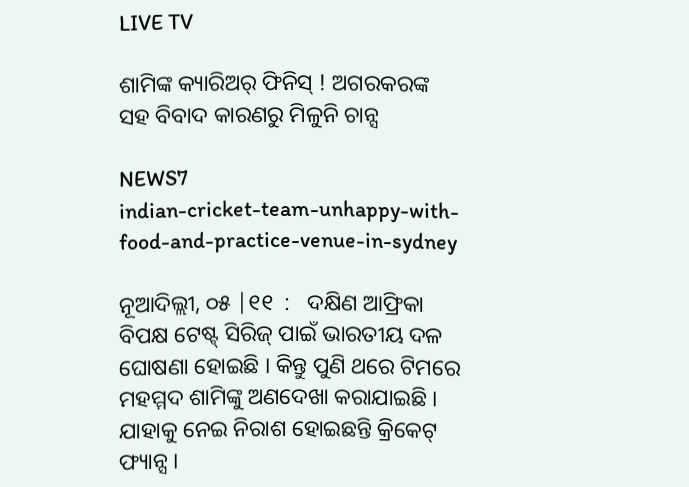LIVE TV

ଶାମିଙ୍କ କ୍ୟାରିଅର୍ ଫିନିସ୍ ! ଅଗରକରଙ୍କ ସହ ବିବାଦ କାରଣରୁ ମିଳୁନି ଚାନ୍ସ

NEWS7
indian-cricket-team-unhappy-with-food-and-practice-venue-in-sydney

ନୂଆଦିଲ୍ଲୀ, ୦୫ |୧୧  :   ଦକ୍ଷିଣ ଆଫ୍ରିକା ବିପକ୍ଷ ଟେଷ୍ଟ୍ ସିରିଜ୍ ପାଇଁ ଭାରତୀୟ ଦଳ ଘୋଷଣା ହୋଇଛି । କିନ୍ତୁ ପୁଣି ଥରେ ଟିମରେ ମହମ୍ମଦ ଶାମିଙ୍କୁ ଅଣଦେଖା କରାଯାଇଛି । ଯାହାକୁ ନେଇ ନିରାଶ ହୋଇଛନ୍ତି କ୍ରିକେଟ୍ ଫ୍ୟାନ୍ସ ।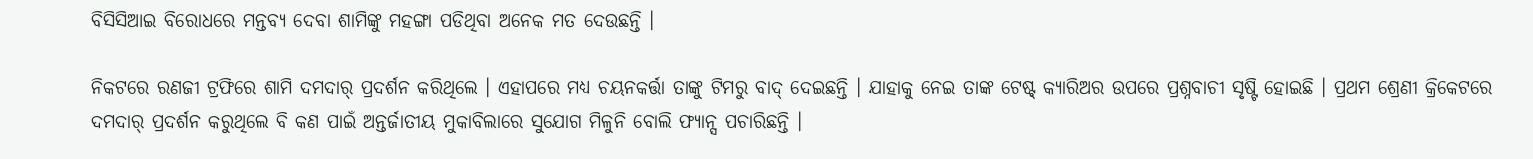ବିସିସିଆଇ ବିରୋଧରେ ମନ୍ତବ୍ୟ ଦେବା ଶାମିଙ୍କୁ ମହଙ୍ଗା ପଡିଥିବା ଅନେକ ମତ ଦେଉଛନ୍ତି ।

ନିକଟରେ ରଣଜୀ ଟ୍ରଫିରେ ଶାମି ଦମଦାର୍ ପ୍ରଦର୍ଶନ କରିଥିଲେ । ଏହାପରେ ମଧ୍ୟ ଚୟନକର୍ତ୍ତା ତାଙ୍କୁ ଟିମରୁ ବାଦ୍ ଦେଇଛନ୍ତି । ଯାହାକୁ ନେଇ ତାଙ୍କ ଟେଷ୍ଟ୍ କ୍ୟାରିଅର ଉପରେ ପ୍ରଶ୍ନବାଚୀ ସୃଷ୍ଟି ହୋଇଛି । ପ୍ରଥମ ଶ୍ରେଣୀ କ୍ରିକେଟରେ ଦମଦାର୍ ପ୍ରଦର୍ଶନ କରୁଥିଲେ ବି କଣ ପାଇଁ ଅନ୍ତର୍ଜାତୀୟ ମୁକାବିଲାରେ ସୁଯୋଗ ମିଳୁନି ବୋଲି ଫ୍ୟାନ୍ସ ପଚାରିଛନ୍ତି ।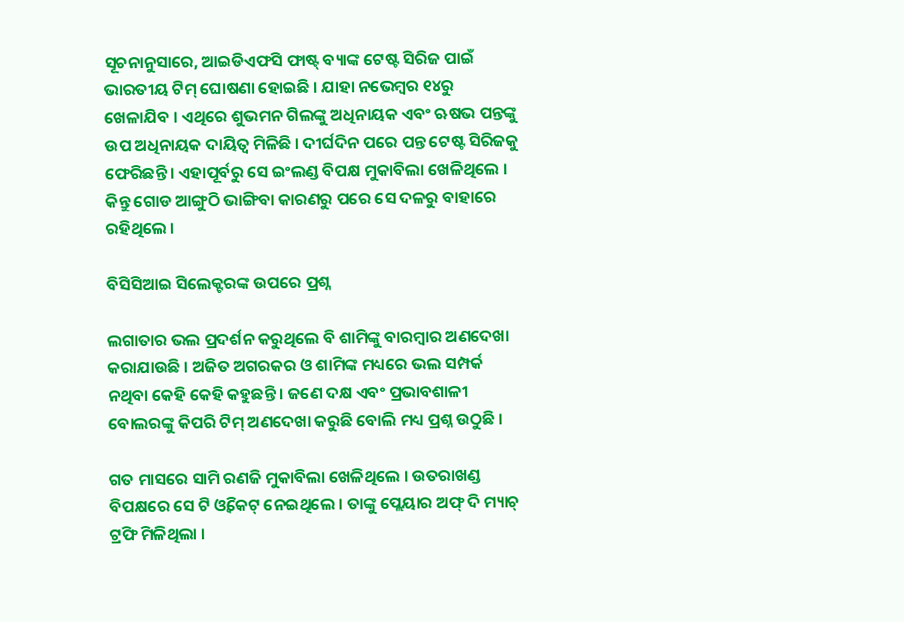ସୂଚନାନୁସାରେ, ଆଇଡିଏଫସି ଫାଷ୍ଟ୍ ବ୍ୟାଙ୍କ ଟେଷ୍ଟ ସିରିଜ ପାଇଁ ଭାରତୀୟ ଟିମ୍ ଘୋଷଣା ହୋଇଛି । ଯାହା ନଭେମ୍ବର ୧୪ରୁ ଖେଳାଯିବ । ଏଥିରେ ଶୁଭମନ ଗିଲଙ୍କୁ ଅଧିନାୟକ ଏବଂ ଋଷଭ ପନ୍ତଙ୍କୁ ଉପ ଅଧିନାୟକ ଦାୟିତ୍ୱ ମିଳିଛି । ଦୀର୍ଘଦିନ ପରେ ପନ୍ତ ଟେଷ୍ଟ ସିରିଜକୁ ଫେରିଛନ୍ତି । ଏହାପୂର୍ବରୁ ସେ ଇଂଲଣ୍ଡ ବିପକ୍ଷ ମୁକାବିଲା ଖେଳିଥିଲେ । କିନ୍ତୁ ଗୋଡ ଆଙ୍ଗୁଠି ଭାଙ୍ଗିବା କାରଣରୁ ପରେ ସେ ଦଳରୁ ବାହାରେ ରହିଥିଲେ ।

ବିସିସିଆଇ ସିଲେକ୍ଟରଙ୍କ ଉପରେ ପ୍ରଶ୍ନ

ଲଗାତାର ଭଲ ପ୍ରଦର୍ଶନ କରୁଥିଲେ ବି ଶାମିଙ୍କୁ ବାରମ୍ବାର ଅଣଦେଖା କରାଯାଉଛି । ଅଜିତ ଅଗରକର ଓ ଶାମିଙ୍କ ମଧ୍ୟରେ ଭଲ ସମ୍ପର୍କ ନଥିବା କେହି କେହି କହୁଛନ୍ତି । ଜଣେ ଦକ୍ଷ ଏବଂ ପ୍ରଭାବଶାଳୀ ବୋଲରଙ୍କୁ କିପରି ଟିମ୍ ଅଣଦେଖା କରୁଛି ବୋଲି ମଧ୍ୟ ପ୍ରଶ୍ନ ଉଠୁଛି ।

ଗତ ମାସରେ ସାମି ରଣଜି ମୁକାବିଲା ଖେଳିଥିଲେ । ଉତରାଖଣ୍ଡ ବିପକ୍ଷରେ ସେ ଟି ଓ୍ୱିକେଟ୍ ନେଇଥିଲେ । ତାଙ୍କୁ ପ୍ଲେୟାର ଅଫ୍ ଦି ମ୍ୟାଚ୍ ଟ୍ରଫି ମିଳିଥିଲା ।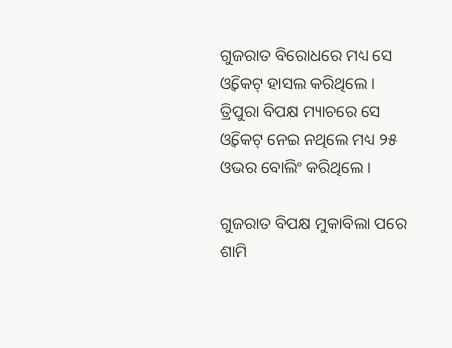ଗୁଜରାତ ବିରୋଧରେ ମଧ୍ୟ ସେ ଓ୍ୱିକେଟ୍ ହାସଲ କରିଥିଲେ । ତ୍ରିପୁରା ବିପକ୍ଷ ମ୍ୟାଚରେ ସେ ଓ୍ୱିକେଟ୍ ନେଇ ନଥିଲେ ମଧ୍ୟ ୨୫ ଓଭର ବୋଲିଂ କରିଥିଲେ ।

ଗୁଜରାତ ବିପକ୍ଷ ମୁକାବିଲା ପରେ ଶାମି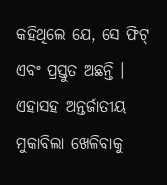କହିଥିଲେ ଯେ, ସେ ଫିଟ୍ ଏବଂ ପ୍ରସ୍ତୁତ ଅଛନ୍ତି । ଏହାସହ ଅନ୍ତର୍ଜାତୀୟ ମୁକାବିଲା ଖେଳିବାକୁ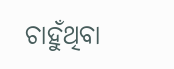ଚାହୁଁଥିବା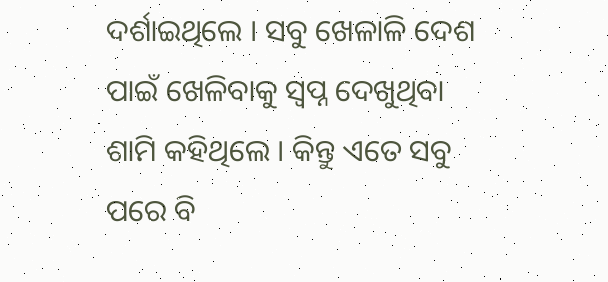ଦର୍ଶାଇଥିଲେ । ସବୁ ଖେଳାଳି ଦେଶ ପାଇଁ ଖେଳିବାକୁ ସ୍ବପ୍ନ ଦେଖୁଥିବା ଶାମି କହିଥିଲେ । କିନ୍ତୁ ଏତେ ସବୁ ପରେ ବି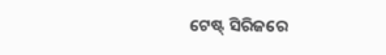ଟେଷ୍ଟ୍ ସିରିଜରେ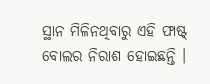ସ୍ଥାନ ମିଳିନଥିବାରୁ ଏହି ଫାଷ୍ଟ୍ ବୋଲର ନିରାଶ ହୋଇଛନ୍ତି ।